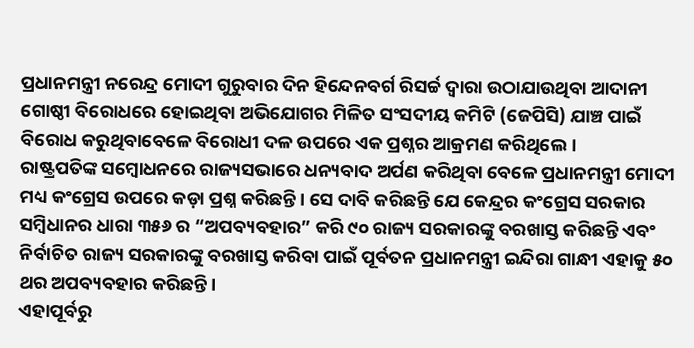ପ୍ରଧାନମନ୍ତ୍ରୀ ନରେନ୍ଦ୍ର ମୋଦୀ ଗୁରୁବାର ଦିନ ହିନ୍ଦେନବର୍ଗ ରିସର୍ଚ୍ଚ ଦ୍ୱାରା ଉଠାଯାଉଥିବା ଆଦାନୀ ଗୋଷ୍ଠୀ ବିରୋଧରେ ହୋଇଥିବା ଅଭିଯୋଗର ମିଳିତ ସଂସଦୀୟ କମିଟି (ଜେପିସି) ଯାଞ୍ଚ ପାଇଁ ବିରୋଧ କରୁଥିବାବେଳେ ବିରୋଧୀ ଦଳ ଉପରେ ଏକ ପ୍ରଶ୍ନର ଆକ୍ରମଣ କରିଥିଲେ।
ରାଷ୍ଟ୍ରପତିଙ୍କ ସମ୍ବୋଧନରେ ରାଜ୍ୟସଭାରେ ଧନ୍ୟବାଦ ଅର୍ପଣ କରିଥିବା ବେଳେ ପ୍ରଧାନମନ୍ତ୍ରୀ ମୋଦୀ ମଧ୍ୟ କଂଗ୍ରେସ ଉପରେ କଡ଼ା ପ୍ରଶ୍ନ କରିଛନ୍ତି। ସେ ଦାବି କରିଛନ୍ତି ଯେ କେନ୍ଦ୍ରର କଂଗ୍ରେସ ସରକାର ସମ୍ବିଧାନର ଧାରା ୩୫୬ ର “ଅପବ୍ୟବହାର” କରି ୯୦ ରାଜ୍ୟ ସରକାରଙ୍କୁ ବରଖାସ୍ତ କରିଛନ୍ତି ଏବଂ ନିର୍ବାଚିତ ରାଜ୍ୟ ସରକାରଙ୍କୁ ବରଖାସ୍ତ କରିବା ପାଇଁ ପୂର୍ବତନ ପ୍ରଧାନମନ୍ତ୍ରୀ ଇନ୍ଦିରା ଗାନ୍ଧୀ ଏହାକୁ ୫୦ ଥର ଅପବ୍ୟବହାର କରିଛନ୍ତି।
ଏହାପୂର୍ବରୁ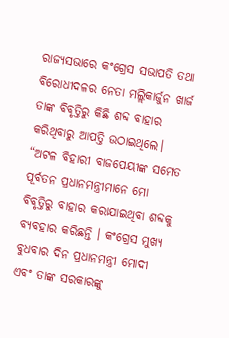ରାଜ୍ୟସଭାରେ କଂଗ୍ରେସ ସଭାପତି ତଥା ବିରୋଧୀଦଳର ନେତା ମଲ୍ଲିକାର୍ଜୁନ ଖାର୍ଜ ତାଙ୍କ ବିବୃତ୍ତିରୁ କିଛି ଶବ୍ଦ ବାହାର କରିଥିବାରୁ ଆପତ୍ତି ଉଠାଇଥିଲେ। “ଅଟଳ ବିହାରୀ ବାଜପେୟୀଙ୍କ ସମେତ ପୂର୍ବତନ ପ୍ରଧାନମନ୍ତ୍ରୀମାନେ ମୋ ବିବୃତ୍ତିରୁ ବାହାର କରାଯାଇଥିବା ଶବ୍ଦକୁ ବ୍ୟବହାର କରିଛନ୍ତି । କଂଗ୍ରେସ ମୁଖ୍ୟ ବୁଧବାର ଦିନ ପ୍ରଧାନମନ୍ତ୍ରୀ ମୋଦୀ ଏବଂ ତାଙ୍କ ସରକାରଙ୍କୁ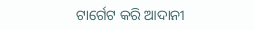ଟାର୍ଗେଟ କରି ଆଦାନୀ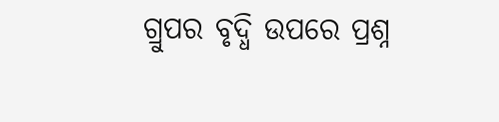ଗ୍ରୁପର ବୃଦ୍ଧି ଉପରେ ପ୍ରଶ୍ନ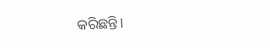କରିଛନ୍ତି।